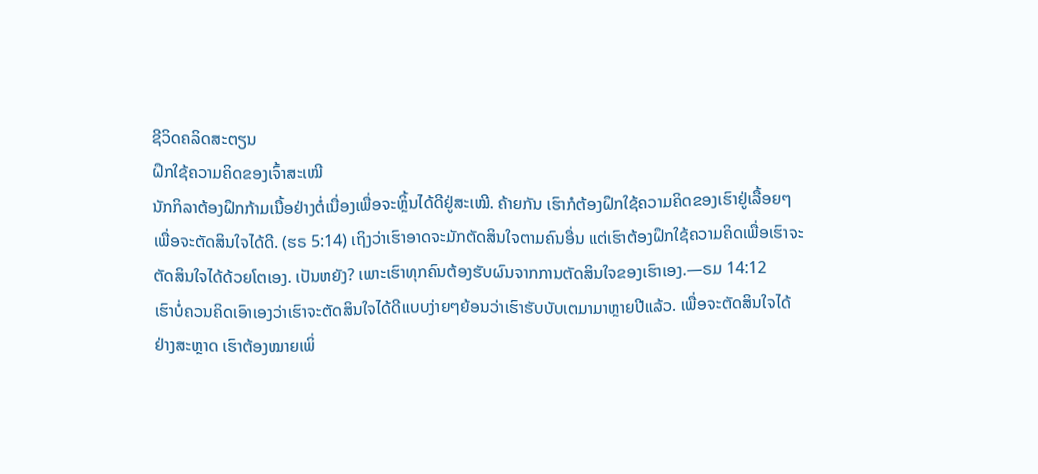ຊີວິດຄລິດສະຕຽນ
ຝຶກໃຊ້ຄວາມຄິດຂອງເຈົ້າສະເໝີ
ນັກກິລາຕ້ອງຝຶກກ້າມເນື້ອຢ່າງຕໍ່ເນື່ອງເພື່ອຈະຫຼິ້ນໄດ້ດີຢູ່ສະເໝີ. ຄ້າຍກັນ ເຮົາກໍຕ້ອງຝຶກໃຊ້ຄວາມຄິດຂອງເຮົາຢູ່ເລື້ອຍໆເພື່ອຈະຕັດສິນໃຈໄດ້ດີ. (ຮຣ 5:14) ເຖິງວ່າເຮົາອາດຈະມັກຕັດສິນໃຈຕາມຄົນອື່ນ ແຕ່ເຮົາຕ້ອງຝຶກໃຊ້ຄວາມຄິດເພື່ອເຮົາຈະຕັດສິນໃຈໄດ້ດ້ວຍໂຕເອງ. ເປັນຫຍັງ? ເພາະເຮົາທຸກຄົນຕ້ອງຮັບຜົນຈາກການຕັດສິນໃຈຂອງເຮົາເອງ.—ຣມ 14:12
ເຮົາບໍ່ຄວນຄິດເອົາເອງວ່າເຮົາຈະຕັດສິນໃຈໄດ້ດີແບບງ່າຍໆຍ້ອນວ່າເຮົາຮັບບັບເຕມາມາຫຼາຍປີແລ້ວ. ເພື່ອຈະຕັດສິນໃຈໄດ້ຢ່າງສະຫຼາດ ເຮົາຕ້ອງໝາຍເພິ່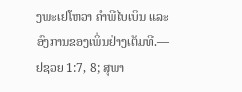ງພະເຢໂຫວາ ຄຳພີໄບເບິນ ແລະອົງການຂອງເພິ່ນຢ່າງເຕັມທີ.—ຢຊວຍ 1:7, 8; ສຸພາ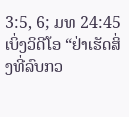3:5, 6; ມທ 24:45
ເບິ່ງວິດີໂອ “ຢ່າເຮັດສິ່ງທີ່ລົບກວ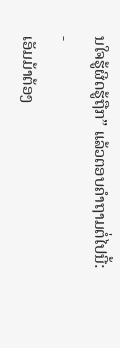ນໃຈຮູ້ຜິດຮູ້ຖືກ” ແລ້ວຕອບຄຳຖາມຕໍ່ໄປນີ້:
-
ເອັມມ້າຕ້ອງ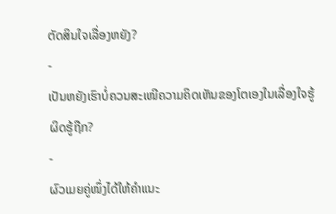ຕັດສິນໃຈເລື່ອງຫຍັງ?
-
ເປັນຫຍັງເຮົາບໍ່ຄວນສະເໜີຄວາມຄິດເຫັນຂອງໂຕເອງໃນເລື່ອງໃຈຮູ້ຜິດຮູ້ຖືກ?
-
ຜົວເມຍຄູ່ໜຶ່ງໄດ້ໃຫ້ຄຳແນະ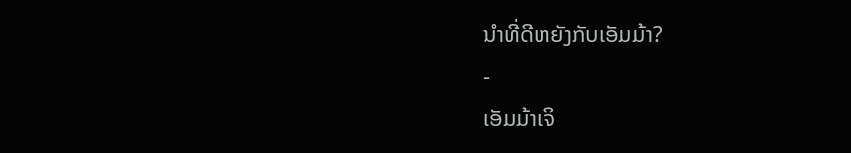ນຳທີ່ດີຫຍັງກັບເອັມມ້າ?
-
ເອັມມ້າເຈິ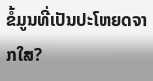ຂໍ້ມູນທີ່ເປັນປະໂຫຍດຈາກໃສ?